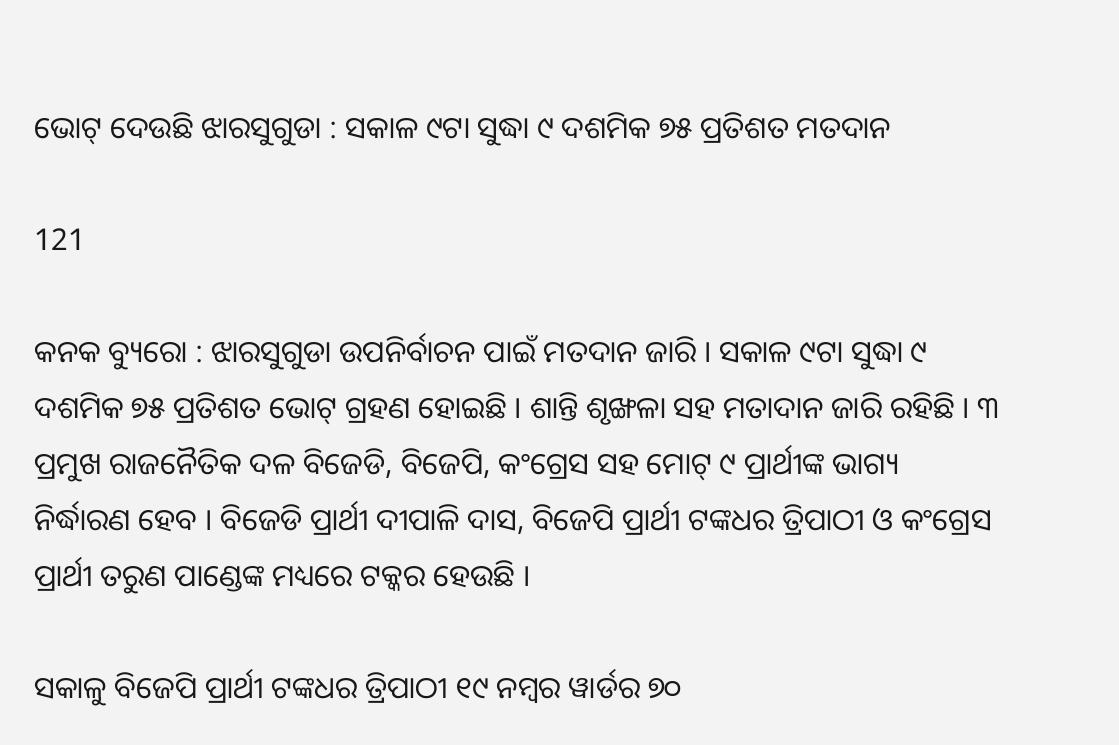ଭୋଟ୍ ଦେଉଛି ଝାରସୁଗୁଡା : ସକାଳ ୯ଟା ସୁଦ୍ଧା ୯ ଦଶମିକ ୭୫ ପ୍ରତିଶତ ମତଦାନ

121

କନକ ବ୍ୟୁରୋ : ଝାରସୁଗୁଡା ଉପନିର୍ବାଚନ ପାଇଁ ମତଦାନ ଜାରି । ସକାଳ ୯ଟା ସୁଦ୍ଧା ୯ ଦଶମିକ ୭୫ ପ୍ରତିଶତ ଭୋଟ୍ ଗ୍ରହଣ ହୋଇଛି । ଶାନ୍ତି ଶୃଙ୍ଖଳା ସହ ମତାଦାନ ଜାରି ରହିଛି । ୩ ପ୍ରମୁଖ ରାଜନୈତିକ ଦଳ ବିଜେଡି, ବିଜେପି, କଂଗ୍ରେସ ସହ ମୋଟ୍ ୯ ପ୍ରାର୍ଥୀଙ୍କ ଭାଗ୍ୟ ନିର୍ଦ୍ଧାରଣ ହେବ । ବିଜେଡି ପ୍ରାର୍ଥୀ ଦୀପାଳି ଦାସ, ବିଜେପି ପ୍ରାର୍ଥୀ ଟଙ୍କଧର ତ୍ରିପାଠୀ ଓ କଂଗ୍ରେସ ପ୍ରାର୍ଥୀ ତରୁଣ ପାଣ୍ଡେଙ୍କ ମଧ୍ୟରେ ଟକ୍କର ହେଉଛି ।

ସକାଳୁ ବିଜେପି ପ୍ରାର୍ଥୀ ଟଙ୍କଧର ତ୍ରିପାଠୀ ୧୯ ନମ୍ବର ୱାର୍ଡର ୭୦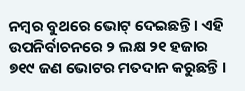ନମ୍ବର ବୁଥରେ ଭୋଟ୍ ଦେଇଛନ୍ତି । ଏହି ଉପନିର୍ବାଚନରେ ୨ ଲକ୍ଷ ୨୧ ହଜାର ୭୧୯ ଜଣ ଭୋଟର ମତଦାନ କରୁଛନ୍ତି ।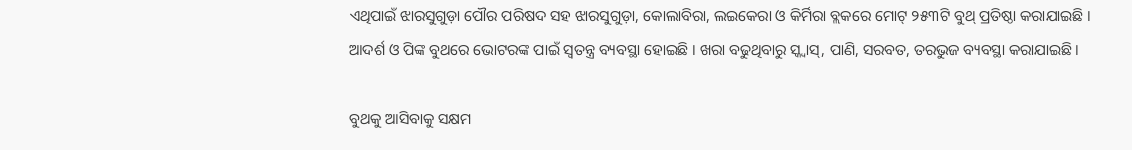ଏଥିପାଇଁ ଝାରସୁଗୁଡ଼ା ପୌର ପରିଷଦ ସହ ଝାରସୁଗୁଡ଼ା, କୋଲାବିରା, ଲଇକେରା ଓ କିର୍ମିରା ବ୍ଲକରେ ମୋଟ୍ ୨୫୩ଟି ବୁଥ୍ ପ୍ରତିଷ୍ଠା କରାଯାଇଛି । ଆଦର୍ଶ ଓ ପିଙ୍କ ବୁଥରେ ଭୋଟରଙ୍କ ପାଇଁ ସ୍ୱତନ୍ତ୍ର ବ୍ୟବସ୍ଥା ହୋଇଛି । ଖରା ବଢୁଥିବାରୁ ସ୍କ୍ୱାସ୍, ପାଣି, ସରବତ, ତରଭୁଜ ବ୍ୟବସ୍ଥା କରାଯାଇଛି ।

ବୁଥକୁ ଆସିବାକୁ ସକ୍ଷମ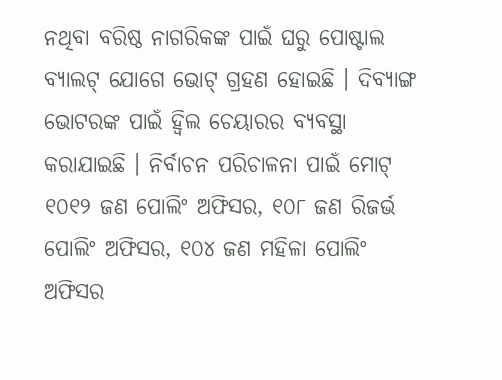ନଥିବା ବରିଷ୍ଠ ନାଗରିକଙ୍କ ପାଇଁ ଘରୁ ପୋଷ୍ଟାଲ ବ୍ୟାଲଟ୍ ଯୋଗେ ଭୋଟ୍ ଗ୍ରହଣ ହୋଇଛି । ଦିବ୍ୟାଙ୍ଗ ଭୋଟରଙ୍କ ପାଇଁ ହ୍ୱିଲ ଚେୟାରର ବ୍ୟବସ୍ଥା କରାଯାଇଛି । ନିର୍ବାଚନ ପରିଚାଳନା ପାଇଁ ମୋଟ୍ ୧୦୧୨ ଜଣ ପୋଲିଂ ଅଫିସର, ୧୦୮ ଜଣ ରିଜର୍ଭ ପୋଲିଂ ଅଫିସର, ୧୦୪ ଜଣ ମହିଳା ପୋଲିଂ ଅଫିସର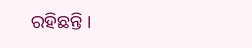ରହିଛନ୍ତି ।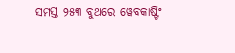ସମସ୍ତ ୨୫୩ ବୁଥରେ ୱେବକାଷ୍ଟିଂ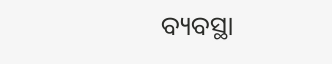ବ୍ୟବସ୍ଥା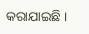କରାଯାଇଛି ।